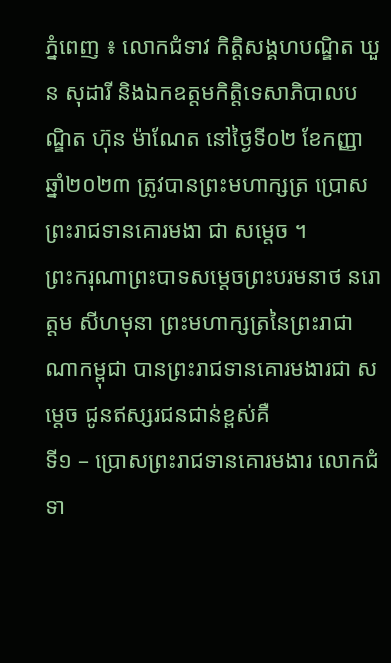ភ្នំពេញ ៖ លោកជំទាវ កិត្តិសង្គហបណ្ឌិត ឃួន សុដារី និងឯកឧត្តមកិត្តិទេសាភិបាលបណ្ឌិត ហ៊ុន ម៉ាណែត នៅថ្ងៃទី០២ ខែកញ្ញា ឆ្នាំ២០២៣ ត្រូវបានព្រះមហាក្សត្រ ប្រោសព្រះរាជទានគោរមងា ជា សម្តេច ។
ព្រះករុណាព្រះបាទសម្តេចព្រះបរមនាថ នរោត្តម សីហមុនា ព្រះមហាក្សត្រនៃព្រះរាជាណាកម្ពុជា បានព្រះរាជទានគោរមងារជា សម្តេច ជូនឥស្សរជនជាន់ខ្ពស់គឺ
ទី១ – ប្រោសព្រះរាជទានគោរមងារ លោកជំទា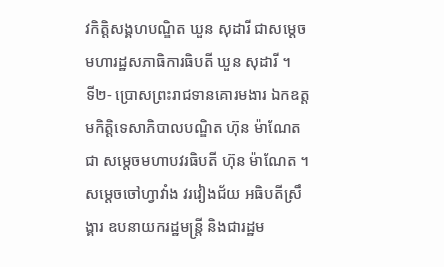វកិត្តិសង្គហបណ្ឌិត ឃួន សុដារី ជាសម្តេចមហារដ្ឋសភាធិការធិបតី ឃួន សុដារី ។
ទី២- ប្រោសព្រះរាជទានគោរមងារ ឯកឧត្តមកិត្តិទេសាភិបាលបណ្ឌិត ហ៊ុន ម៉ាណែត ជា សម្តេចមហាបវរធិបតី ហ៊ុន ម៉ាណែត ។
សម្ដេចចៅហ្វាវាំង វរវៀងជ័យ អធិបតីស្រឹង្គារ ឧបនាយករដ្ឋមន្ត្រី និងជារដ្ឋម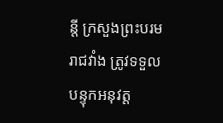ន្តី ក្រសួងព្រះបរមរាជវាំង ត្រូវទទួលបន្ទុកអនុវត្ត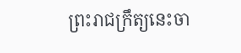ព្រះរាជក្រឹត្យនេះចា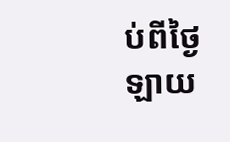ប់ពីថ្ងៃ ឡាយ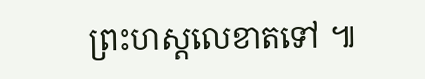ព្រះហស្តលេខាតទៅ ៕